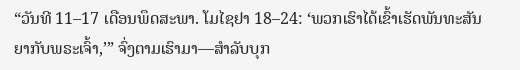“ວັນທີ 11–17 ເດືອນພຶດສະພາ. ໂມໄຊຢາ 18–24: ‘ພວກເຮົາໄດ້ເຂົ້າເຮັດພັນທະສັນຍາກັບພຣະເຈົ້າ,’” ຈົ່ງຕາມເຮົາມາ—ສຳລັບບຸກ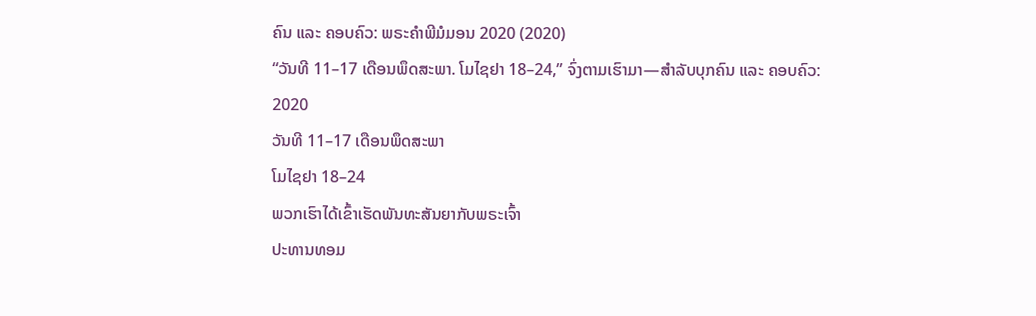ຄົນ ແລະ ຄອບຄົວ: ພຣະຄຳພີມໍມອນ 2020 (2020)
“ວັນທີ 11–17 ເດືອນພຶດສະພາ. ໂມໄຊຢາ 18–24,” ຈົ່ງຕາມເຮົາມາ—ສຳລັບບຸກຄົນ ແລະ ຄອບຄົວ: 2020
ວັນທີ 11–17 ເດືອນພຶດສະພາ
ໂມໄຊຢາ 18–24
ພວກເຮົາໄດ້ເຂົ້າເຮັດພັນທະສັນຍາກັບພຣະເຈົ້າ
ປະທານທອມ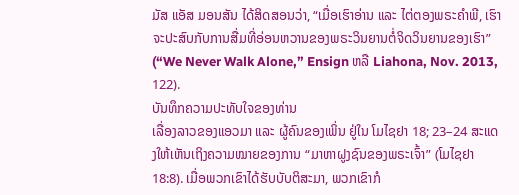ມັສ ແອັສ ມອນສັນ ໄດ້ສິດສອນວ່າ, “ເມື່ອເຮົາອ່ານ ແລະ ໄຕ່ຕອງພຣະຄຳພີ, ເຮົາຈະປະສົບກັບການສື່ມທີ່ອ່ອນຫວານຂອງພຣະວິນຍານຕໍ່ຈິດວິນຍານຂອງເຮົາ” (“We Never Walk Alone,” Ensign ຫລື Liahona, Nov. 2013, 122).
ບັນທຶກຄວາມປະທັບໃຈຂອງທ່ານ
ເລື່ອງລາວຂອງແອວມາ ແລະ ຜູ້ຄົນຂອງເພິ່ນ ຢູ່ໃນ ໂມໄຊຢາ 18; 23–24 ສະແດງໃຫ້ເຫັນເຖິງຄວາມໝາຍຂອງການ “ມາຫາຝູງຊົນຂອງພຣະເຈົ້າ” (ໂມໄຊຢາ 18:8). ເມື່ອພວກເຂົາໄດ້ຮັບບັບຕິສະມາ, ພວກເຂົາກໍ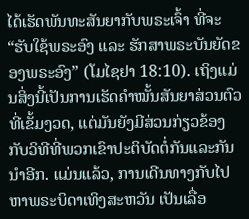ໄດ້ເຮັດພັນທະສັນຍາກັບພຣະເຈົ້າ ທີ່ຈະ “ຮັບໃຊ້ພຣະອົງ ແລະ ຮັກສາພຣະບັນຍັດຂອງພຣະອົງ” (ໂມໄຊຢາ 18:10). ເຖິງແມ່ນສິ່ງນີ້ເປັນການເຮັດຄຳໝັ້ນສັນຍາສ່ວນຕົວທີ່ເຂັ້ມງວດ, ແຕ່ມັນຍັງມີສ່ວນກ່ຽວຂ້ອງກັບວິທີທີ່ພວກເຂົາປະຕິບັດຕໍ່ກັນແລະກັນນຳອີກ. ແມ່ນແລ້ວ, ການເດີນທາງກັບໄປຫາພຣະບິດາເທິງສະຫວັນ ເປັນເລື່ອ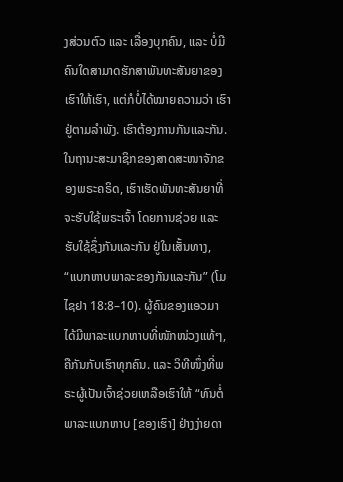ງສ່ວນຕົວ ແລະ ເລື່ອງບຸກຄົນ, ແລະ ບໍ່ມີຄົນໃດສາມາດຮັກສາພັນທະສັນຍາຂອງເຮົາໃຫ້ເຮົາ, ແຕ່ກໍບໍ່ໄດ້ໝາຍຄວາມວ່າ ເຮົາຢູ່ຕາມລຳພັງ. ເຮົາຕ້ອງການກັນແລະກັນ. ໃນຖານະສະມາຊິກຂອງສາດສະໜາຈັກຂອງພຣະຄຣິດ, ເຮົາເຮັດພັນທະສັນຍາທີ່ຈະຮັບໃຊ້ພຣະເຈົ້າ ໂດຍການຊ່ວຍ ແລະ ຮັບໃຊ້ຊຶ່ງກັນແລະກັນ ຢູ່ໃນເສັ້ນທາງ, “ແບກຫາບພາລະຂອງກັນແລະກັນ” (ໂມໄຊຢາ 18:8–10). ຜູ້ຄົນຂອງແອວມາ ໄດ້ມີພາລະແບກຫາບທີ່ໜັກໜ່ວງແທ້ໆ, ຄືກັນກັບເຮົາທຸກຄົນ. ແລະ ວິທີໜຶ່ງທີ່ພຣະຜູ້ເປັນເຈົ້າຊ່ວຍເຫລືອເຮົາໃຫ້ “ທົນຕໍ່ພາລະແບກຫາບ [ຂອງເຮົາ] ຢ່າງງ່າຍດາ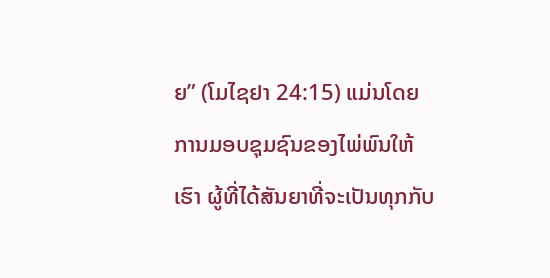ຍ” (ໂມໄຊຢາ 24:15) ແມ່ນໂດຍການມອບຊຸມຊົນຂອງໄພ່ພົນໃຫ້ເຮົາ ຜູ້ທີ່ໄດ້ສັນຍາທີ່ຈະເປັນທຸກກັບ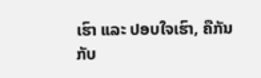ເຮົາ ແລະ ປອບໃຈເຮົາ, ຄືກັນກັບ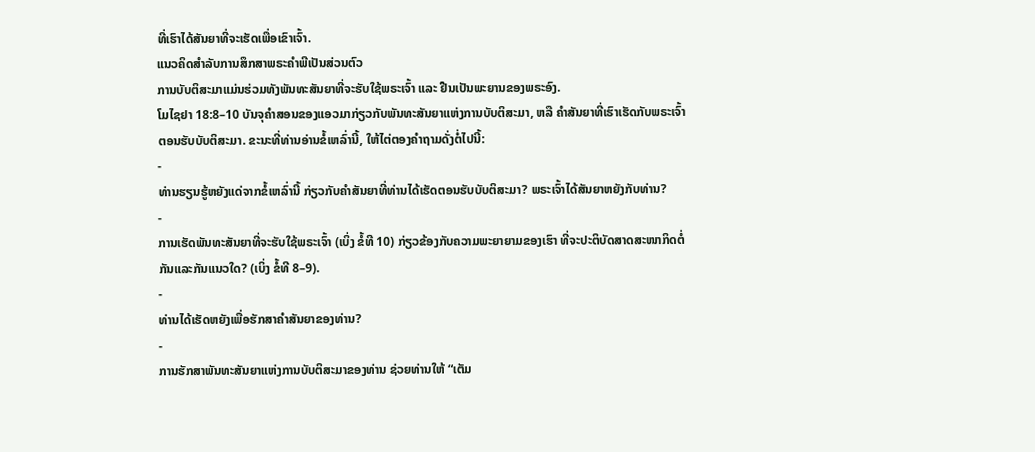ທີ່ເຮົາໄດ້ສັນຍາທີ່ຈະເຮັດເພື່ອເຂົາເຈົ້າ.
ແນວຄິດສຳລັບການສຶກສາພຣະຄຳພີເປັນສ່ວນຕົວ
ການບັບຕິສະມາແມ່ນຮ່ວມທັງພັນທະສັນຍາທີ່ຈະຮັບໃຊ້ພຣະເຈົ້າ ແລະ ຢືນເປັນພະຍານຂອງພຣະອົງ.
ໂມໄຊຢາ 18:8–10 ບັນຈຸຄຳສອນຂອງແອວມາກ່ຽວກັບພັນທະສັນຍາແຫ່ງການບັບຕິສະມາ, ຫລື ຄຳສັນຍາທີ່ເຮົາເຮັດກັບພຣະເຈົ້າ ຕອນຮັບບັບຕິສະມາ. ຂະນະທີ່ທ່ານອ່ານຂໍ້ເຫລົ່ານີ້, ໃຫ້ໄຕ່ຕອງຄຳຖາມດັ່ງຕໍ່ໄປນີ້:
-
ທ່ານຮຽນຮູ້ຫຍັງແດ່ຈາກຂໍ້ເຫລົ່ານີ້ ກ່ຽວກັບຄຳສັນຍາທີ່ທ່ານໄດ້ເຮັດຕອນຮັບບັບຕິສະມາ? ພຣະເຈົ້າໄດ້ສັນຍາຫຍັງກັບທ່ານ?
-
ການເຮັດພັນທະສັນຍາທີ່ຈະຮັບໃຊ້ພຣະເຈົ້າ (ເບິ່ງ ຂໍ້ທີ 10) ກ່ຽວຂ້ອງກັບຄວາມພະຍາຍາມຂອງເຮົາ ທີ່ຈະປະຕິບັດສາດສະໜາກິດຕໍ່ກັນແລະກັນແນວໃດ? (ເບິ່ງ ຂໍ້ທີ 8–9).
-
ທ່ານໄດ້ເຮັດຫຍັງເພື່ອຮັກສາຄຳສັນຍາຂອງທ່ານ?
-
ການຮັກສາພັນທະສັນຍາແຫ່ງການບັບຕິສະມາຂອງທ່ານ ຊ່ວຍທ່ານໃຫ້ “ເຕັມ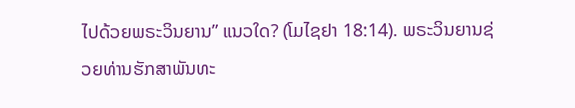ໄປດ້ວຍພຣະວິນຍານ” ແນວໃດ? (ໂມໄຊຢາ 18:14). ພຣະວິນຍານຊ່ວຍທ່ານຮັກສາພັນທະ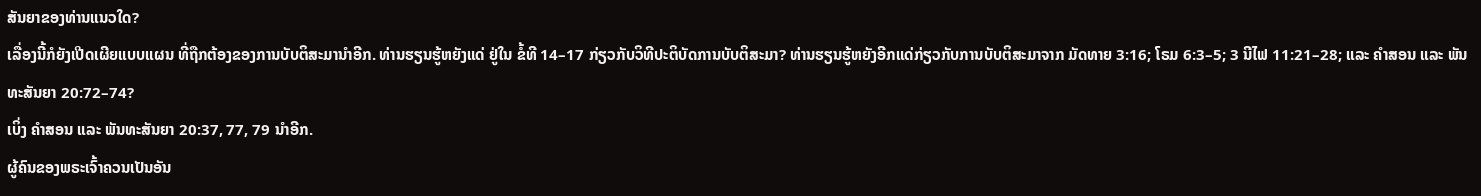ສັນຍາຂອງທ່ານແນວໃດ?
ເລື່ອງນີ້ກໍຍັງເປີດເຜີຍແບບແຜນ ທີ່ຖືກຕ້ອງຂອງການບັບຕິສະມານຳອີກ. ທ່ານຮຽນຮູ້ຫຍັງແດ່ ຢູ່ໃນ ຂໍ້ທີ 14–17 ກ່ຽວກັບວິທີປະຕິບັດການບັບຕິສະມາ? ທ່ານຮຽນຮູ້ຫຍັງອີກແດ່ກ່ຽວກັບການບັບຕິສະມາຈາກ ມັດທາຍ 3:16; ໂຣມ 6:3–5; 3 ນີໄຟ 11:21–28; ແລະ ຄຳສອນ ແລະ ພັນທະສັນຍາ 20:72–74?
ເບິ່ງ ຄຳສອນ ແລະ ພັນທະສັນຍາ 20:37, 77, 79 ນຳອີກ.
ຜູ້ຄົນຂອງພຣະເຈົ້າຄວນເປັນອັນ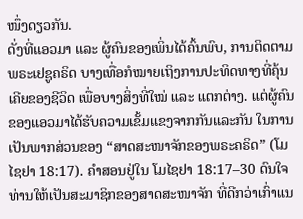ໜຶ່ງດຽວກັນ.
ດັ່ງທີ່ແອວມາ ແລະ ຜູ້ຄົນຂອງເພິ່ນໄດ້ຄົ້ນພົບ, ການຕິດຕາມພຣະເຢຊູຄຣິດ ບາງເທື່ອກໍໝາຍເຖິງການປະທິດທາງທີ່ຄຸ້ນເຄີຍຂອງຊີວິດ ເພື່ອບາງສິ່ງທີ່ໃໝ່ ແລະ ແຕກຕ່າງ. ແຕ່ຜູ້ຄົນຂອງແອວມາໄດ້ຮັບຄວາມເຂັ້ມແຂງຈາກກັນແລະກັນ ໃນການເປັນພາກສ່ວນຂອງ “ສາດສະໜາຈັກຂອງພຣະຄຣິດ” (ໂມໄຊຢາ 18:17). ຄຳສອນຢູ່ໃນ ໂມໄຊຢາ 18:17–30 ດົນໃຈທ່ານໃຫ້ເປັນສະມາຊິກຂອງສາດສະໜາຈັກ ທີ່ດີກວ່າເກົ່າແນ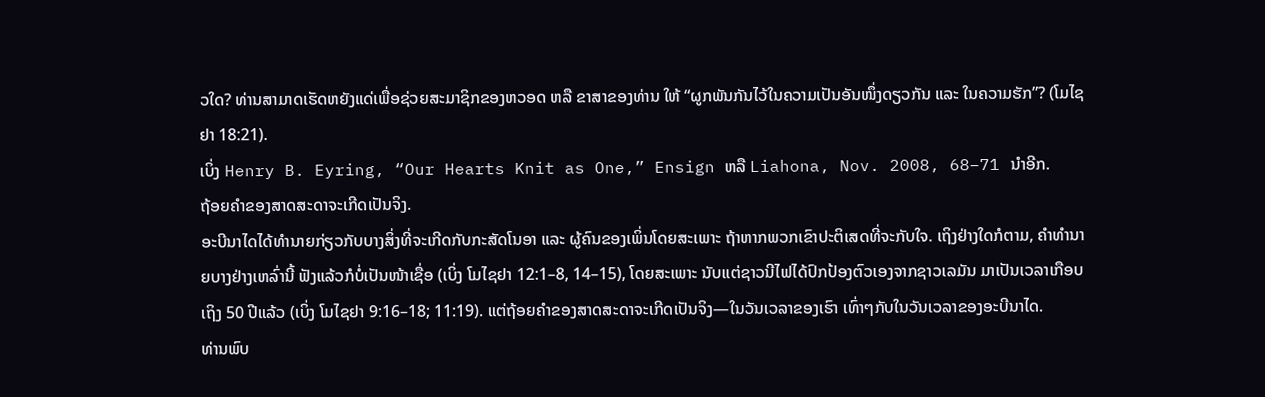ວໃດ? ທ່ານສາມາດເຮັດຫຍັງແດ່ເພື່ອຊ່ວຍສະມາຊິກຂອງຫວອດ ຫລື ຂາສາຂອງທ່ານ ໃຫ້ “ຜູກພັນກັນໄວ້ໃນຄວາມເປັນອັນໜຶ່ງດຽວກັນ ແລະ ໃນຄວາມຮັກ”? (ໂມໄຊຢາ 18:21).
ເບິ່ງ Henry B. Eyring, “Our Hearts Knit as One,” Ensign ຫລື Liahona, Nov. 2008, 68–71 ນຳອີກ.
ຖ້ອຍຄຳຂອງສາດສະດາຈະເກີດເປັນຈິງ.
ອະບີນາໄດໄດ້ທຳນາຍກ່ຽວກັບບາງສິ່ງທີ່ຈະເກີດກັບກະສັດໂນອາ ແລະ ຜູ້ຄົນຂອງເພິ່ນໂດຍສະເພາະ ຖ້າຫາກພວກເຂົາປະຕິເສດທີ່ຈະກັບໃຈ. ເຖິງຢ່າງໃດກໍຕາມ, ຄຳທຳນາຍບາງຢ່າງເຫລົ່ານີ້ ຟັງແລ້ວກໍບໍ່ເປັນໜ້າເຊື່ອ (ເບິ່ງ ໂມໄຊຢາ 12:1–8, 14–15), ໂດຍສະເພາະ ນັບແຕ່ຊາວນີໄຟໄດ້ປົກປ້ອງຕົວເອງຈາກຊາວເລມັນ ມາເປັນເວລາເກືອບເຖິງ 50 ປີແລ້ວ (ເບິ່ງ ໂມໄຊຢາ 9:16–18; 11:19). ແຕ່ຖ້ອຍຄຳຂອງສາດສະດາຈະເກີດເປັນຈິງ—ໃນວັນເວລາຂອງເຮົາ ເທົ່າໆກັບໃນວັນເວລາຂອງອະບີນາໄດ.
ທ່ານພົບ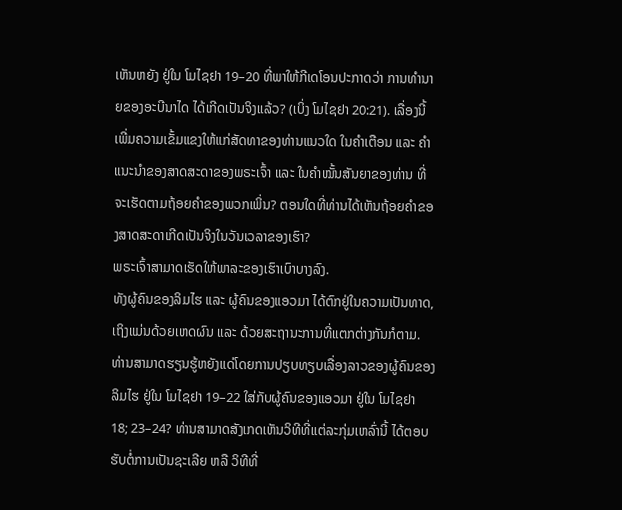ເຫັນຫຍັງ ຢູ່ໃນ ໂມໄຊຢາ 19–20 ທີ່ພາໃຫ້ກີເດໂອນປະກາດວ່າ ການທຳນາຍຂອງອະບີນາໄດ ໄດ້ເກີດເປັນຈິງແລ້ວ? (ເບິ່ງ ໂມໄຊຢາ 20:21). ເລື່ອງນີ້ເພີ່ມຄວາມເຂັ້ມແຂງໃຫ້ແກ່ສັດທາຂອງທ່ານແນວໃດ ໃນຄຳເຕືອນ ແລະ ຄຳແນະນຳຂອງສາດສະດາຂອງພຣະເຈົ້າ ແລະ ໃນຄຳໝັ້ນສັນຍາຂອງທ່ານ ທີ່ຈະເຮັດຕາມຖ້ອຍຄຳຂອງພວກເພິ່ນ? ຕອນໃດທີ່ທ່ານໄດ້ເຫັນຖ້ອຍຄຳຂອງສາດສະດາເກີດເປັນຈິງໃນວັນເວລາຂອງເຮົາ?
ພຣະເຈົ້າສາມາດເຮັດໃຫ້ພາລະຂອງເຮົາເບົາບາງລົງ.
ທັງຜູ້ຄົນຂອງລິມໄຮ ແລະ ຜູ້ຄົນຂອງແອວມາ ໄດ້ຕົກຢູ່ໃນຄວາມເປັນທາດ, ເຖິງແມ່ນດ້ວຍເຫດຜົນ ແລະ ດ້ວຍສະຖານະການທີ່ແຕກຕ່າງກັນກໍຕາມ. ທ່ານສາມາດຮຽນຮູ້ຫຍັງແດ່ໂດຍການປຽບທຽບເລື່ອງລາວຂອງຜູ້ຄົນຂອງລິມໄຮ ຢູ່ໃນ ໂມໄຊຢາ 19–22 ໃສ່ກັບຜູ້ຄົນຂອງແອວມາ ຢູ່ໃນ ໂມໄຊຢາ 18; 23–24? ທ່ານສາມາດສັງເກດເຫັນວິທີທີ່ແຕ່ລະກຸ່ມເຫລົ່ານີ້ ໄດ້ຕອບຮັບຕໍ່ການເປັນຊະເລີຍ ຫລື ວິທີທີ່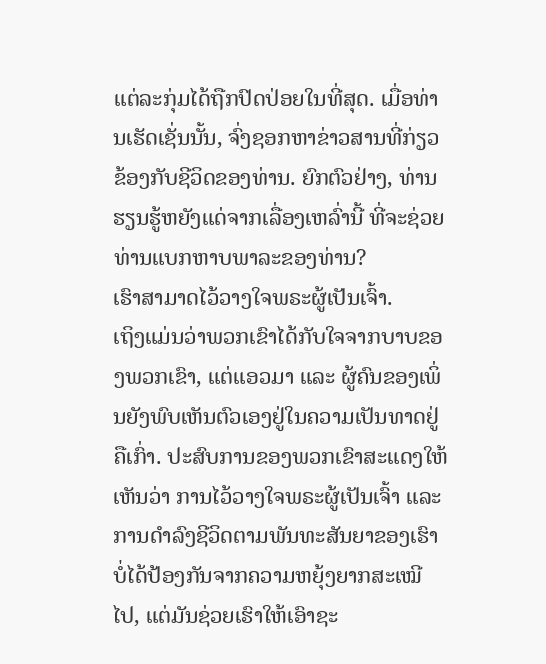ແຕ່ລະກຸ່ມໄດ້ຖືກປົດປ່ອຍໃນທີ່ສຸດ. ເມື່ອທ່ານເຮັດເຊັ່ນນັ້ນ, ຈົ່ງຊອກຫາຂ່າວສານທີ່ກ່ຽວຂ້ອງກັບຊີວິດຂອງທ່ານ. ຍົກຕົວຢ່າງ, ທ່ານຮຽນຮູ້ຫຍັງແດ່ຈາກເລື່ອງເຫລົ່ານີ້ ທີ່ຈະຊ່ວຍທ່ານແບກຫາບພາລະຂອງທ່ານ?
ເຮົາສາມາດໄວ້ວາງໃຈພຣະຜູ້ເປັນເຈົ້າ.
ເຖິງແມ່ນວ່າພວກເຂົາໄດ້ກັບໃຈຈາກບາບຂອງພວກເຂົາ, ແຕ່ແອວມາ ແລະ ຜູ້ຄົນຂອງເພິ່ນຍັງພົບເຫັນຕົວເອງຢູ່ໃນຄວາມເປັນທາດຢູ່ຄືເກົ່າ. ປະສົບການຂອງພວກເຂົາສະແດງໃຫ້ເຫັນວ່າ ການໄວ້ວາງໃຈພຣະຜູ້ເປັນເຈົ້າ ແລະ ການດຳລົງຊີວິດຕາມພັນທະສັນຍາຂອງເຮົາ ບໍ່ໄດ້ປ້ອງກັນຈາກຄວາມຫຍຸ້ງຍາກສະເໝີໄປ, ແຕ່ມັນຊ່ວຍເຮົາໃຫ້ເອົາຊະ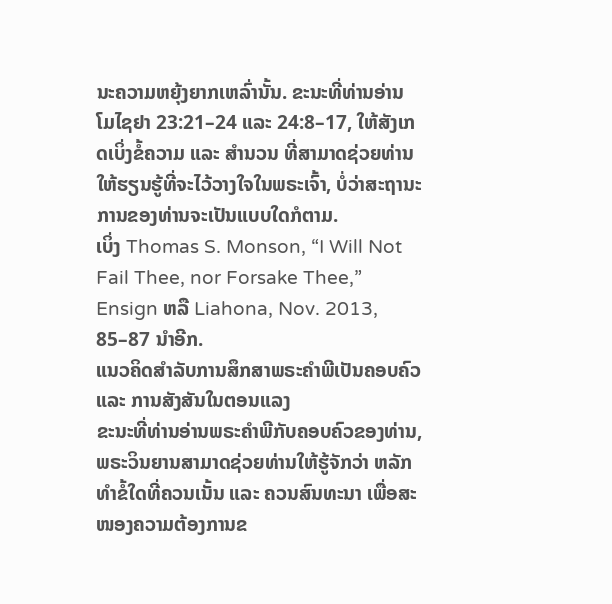ນະຄວາມຫຍຸ້ງຍາກເຫລົ່ານັ້ນ. ຂະນະທີ່ທ່ານອ່ານ ໂມໄຊຢາ 23:21–24 ແລະ 24:8–17, ໃຫ້ສັງເກດເບິ່ງຂໍ້ຄວາມ ແລະ ສຳນວນ ທີ່ສາມາດຊ່ວຍທ່ານໃຫ້ຮຽນຮູ້ທີ່ຈະໄວ້ວາງໃຈໃນພຣະເຈົ້າ, ບໍ່ວ່າສະຖານະການຂອງທ່ານຈະເປັນແບບໃດກໍຕາມ.
ເບິ່ງ Thomas S. Monson, “I Will Not Fail Thee, nor Forsake Thee,” Ensign ຫລື Liahona, Nov. 2013, 85–87 ນຳອີກ.
ແນວຄິດສຳລັບການສຶກສາພຣະຄຳພີເປັນຄອບຄົວ ແລະ ການສັງສັນໃນຕອນແລງ
ຂະນະທີ່ທ່ານອ່ານພຣະຄຳພີກັບຄອບຄົວຂອງທ່ານ, ພຣະວິນຍານສາມາດຊ່ວຍທ່ານໃຫ້ຮູ້ຈັກວ່າ ຫລັກທຳຂໍ້ໃດທີ່ຄວນເນັ້ນ ແລະ ຄວນສົນທະນາ ເພື່ອສະໜອງຄວາມຕ້ອງການຂ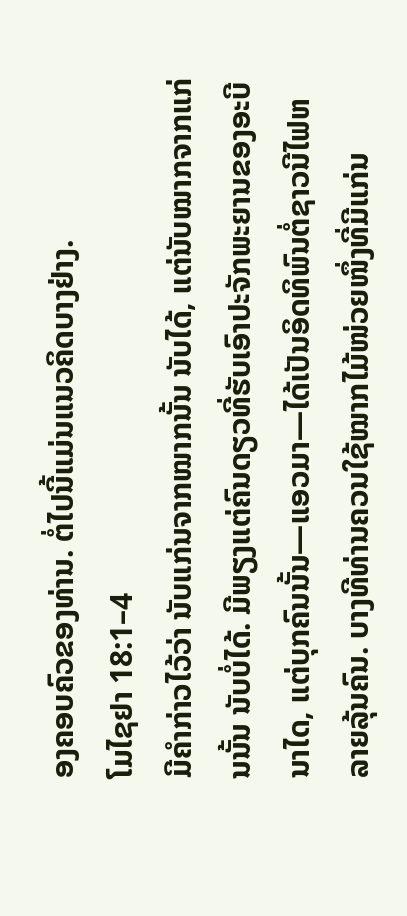ອງຄອບຄົວຂອງທ່ານ. ຕໍ່ໄປນີ້ແມ່ນແນວຄິດບາງຢ່າງ.
ໂມໄຊຢາ 18:1–4
ມີຄຳກ່າວໄວ້ວ່າ ນັບແກ່ນຈາກໝາກນັ້ນ ນັບໄດ້, ແຕ່ນັບໝາກຈາກແກ່ນນັ້ນ ນັບບໍ່ໄດ້. ມີພຽງແຕ່ຄົນດຽວທີ່ຮັບເອົາປະຈັກພະຍານຂອງອະບີນາໄດ, ແຕ່ບຸກຄົນນັ້ນ—ແອວມາ—ໄດ້ເປັນອິດທິພົນຕໍ່ຊາວນີໄຟຫລາຍລຸ້ນຄົນ. ບາງທີທ່ານຄວນໃຊ້ໝາກໄມ້ໜ່ວຍໜຶ່ງທີ່ມີແກ່ນ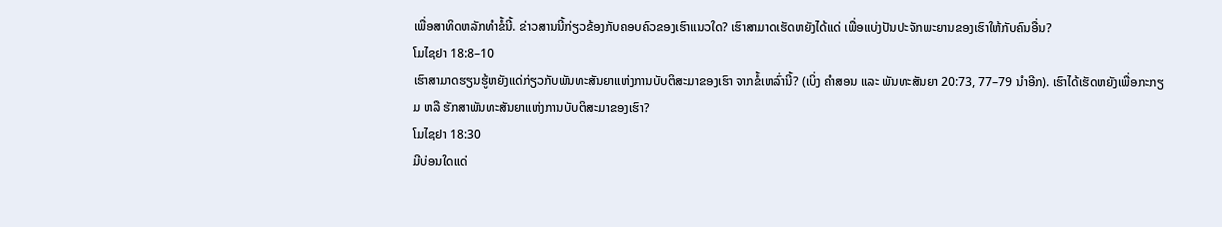ເພື່ອສາທິດຫລັກທຳຂໍ້ນີ້. ຂ່າວສານນີ້ກ່ຽວຂ້ອງກັບຄອບຄົວຂອງເຮົາແນວໃດ? ເຮົາສາມາດເຮັດຫຍັງໄດ້ແດ່ ເພື່ອແບ່ງປັນປະຈັກພະຍານຂອງເຮົາໃຫ້ກັບຄົນອື່ນ?
ໂມໄຊຢາ 18:8–10
ເຮົາສາມາດຮຽນຮູ້ຫຍັງແດ່ກ່ຽວກັບພັນທະສັນຍາແຫ່ງການບັບຕິສະມາຂອງເຮົາ ຈາກຂໍ້ເຫລົ່ານີ້? (ເບິ່ງ ຄຳສອນ ແລະ ພັນທະສັນຍາ 20:73, 77–79 ນຳອີກ). ເຮົາໄດ້ເຮັດຫຍັງເພື່ອກະກຽມ ຫລື ຮັກສາພັນທະສັນຍາແຫ່ງການບັບຕິສະມາຂອງເຮົາ?
ໂມໄຊຢາ 18:30
ມີບ່ອນໃດແດ່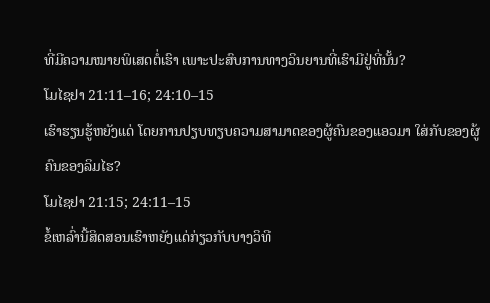ທີ່ມີຄວາມໝາຍພິເສດຕໍ່ເຮົາ ເພາະປະສົບການທາງວິນຍານທີ່ເຮົາມີຢູ່ທີ່ນັ້ນ?
ໂມໄຊຢາ 21:11–16; 24:10–15
ເຮົາຮຽນຮູ້ຫຍັງແດ່ ໂດຍການປຽບທຽບຄວາມສາມາດຂອງຜູ້ຄົນຂອງແອວມາ ໃສ່ກັບຂອງຜູ້ຄົນຂອງລິມໄຮ?
ໂມໄຊຢາ 21:15; 24:11–15
ຂໍ້ເຫລົ່ານີ້ສິດສອນເຮົາຫຍັງແດ່ກ່ຽວກັບບາງວິທີ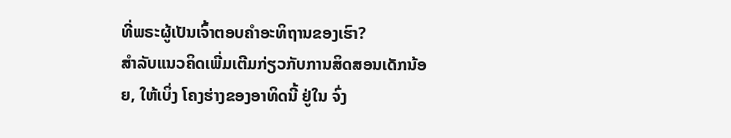ທີ່ພຣະຜູ້ເປັນເຈົ້າຕອບຄຳອະທິຖານຂອງເຮົາ?
ສຳລັບແນວຄິດເພີ່ມເຕີມກ່ຽວກັບການສິດສອນເດັກນ້ອຍ, ໃຫ້ເບິ່ງ ໂຄງຮ່າງຂອງອາທິດນີ້ ຢູ່ໃນ ຈົ່ງ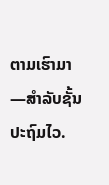ຕາມເຮົາມາ—ສຳລັບຊັ້ນປະຖົມໄວ.